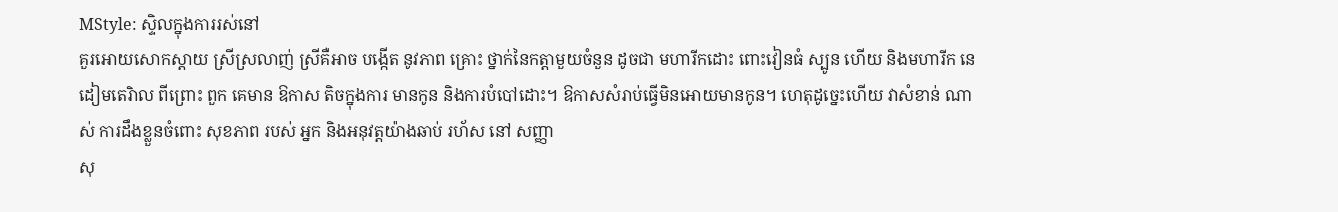MStyle: ស្ទិលក្នុងការរស់នៅ
គួរអោយសោកស្ដាយ ស្រីស្រលាញ់ ស្រីគឺអាច បង្កើត នូវភាព គ្រោះ ថ្នាក់នៃកត្ដាមួយចំនួន ដូចជា មហារីកដោះ ពោះវៀនធំ ស្បូន ហើយ និងមហារីក នេដៀមតេរិាល ពីព្រោះ ពួក គេមាន ឱកាស តិចក្នុងការ មានកូន និងការបំបៅដោះ។ ឱកាសសំរាប់ធ្វើមិនអោយមានកូន។ ហេតុដូចេ្នះហើយ វាសំខាន់ ណាស់ ការដឹងខ្លួនចំពោះ សុខភាព របស់ អ្នក និងអនុវត្ដយ៉ាងឆាប់ រហ័ស នៅ សញ្ញា
សុ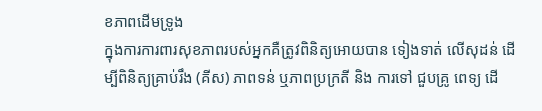ខភាពដើមទ្រូង
ក្នុងការការពារសុខភាពរបស់អ្នកគឺត្រូវពិនិត្យអោយបាន ទៀងទាត់ លើសុដន់ ដើម្បីពិនិត្យគ្រាប់រឹង (គីស) ភាពទន់ ឬភាពប្រក្រតី និង ការទៅ ជួបគ្រូ ពេទ្យ ដើ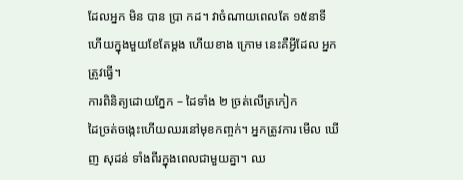ដែលអ្នក មិន បាន ប្រា កដ។ វាចំណាយពេលតែ ១៥នាទី ហើយក្នុងមួយខែតែម្ដង ហើយខាង ក្រោម នេះគឺអ្វីដែល អ្នក ត្រូវធ្វើ។
ការពិនិត្យដោយភ្នែក – ដៃទាំង ២ ច្រត់លើត្រកៀក
ដៃច្រត់ចងេ្កះហើយឈរនៅមុខកពា្ចក់។ អ្នកត្រូវការ មើល ឃើញ សុដន់ ទាំងពីរក្នុងពេលជាមួយគ្នា។ ឈ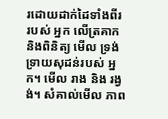រដោយដាក់ដៃទាំងពីរ របស់ អ្នក លើត្រគាក និងពិនិត្យ មើល ទ្រង់ទ្រាយសុដន់របស់ អ្នក។ មើល រាង និង រង្វង់។ សំគាល់មើល ភាព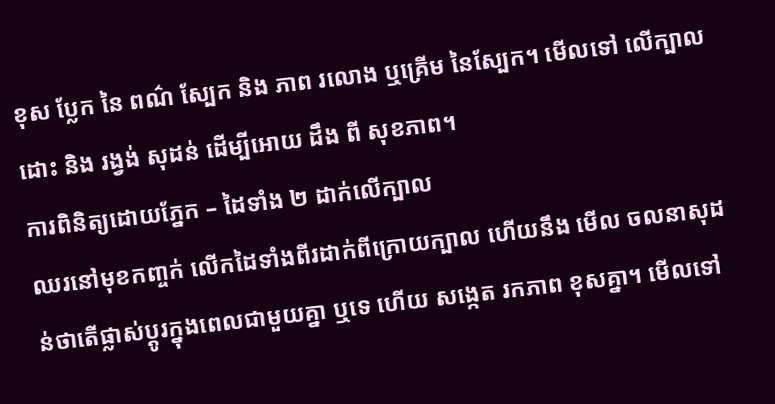ខុស ប្លែក នៃ ពណ៌ ស្បែក និង ភាព រលោង ឬគ្រើម នៃស្បែក។ មើលទៅ លើក្បាល ដោះ និង រង្វង់ សុដន់ ដើម្បីអោយ ដឹង ពី សុខភាព។
ការពិនិត្យដោយភ្នែក – ដៃទាំង ២ ដាក់លើក្បាល
ឈរនៅមុខកពា្ចក់ លើកដៃទាំងពីរដាក់ពីក្រោយក្បាល ហើយនឹង មើល ចលនាសុដន់ថាតើផ្លាស់ប្ដូរក្នុងពេលជាមួយគ្នា ឬទេ ហើយ សងេ្កត រកភាព ខុសគ្នា។ មើលទៅ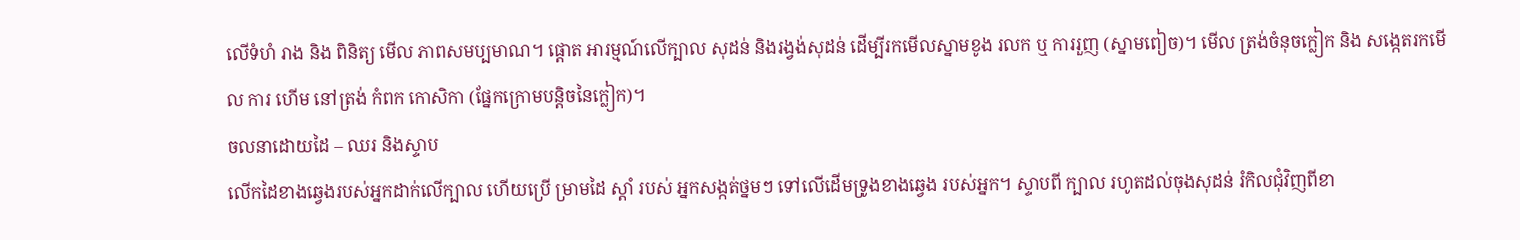លើទំហំ រាង និង ពិនិត្យ មើល ភាពសមប្បមាណ។ ផ្ដោត អារម្មណ៍លើក្បាល សុដន់ និងរង្វង់សុដន់ ដើម្បីរកមើលស្នាមខូង រលក ឬ ការរួញ (ស្នាមពៀច)។ មើល ត្រង់ចំនុចក្លៀក និង សងេ្កតរកមើល ការ ហើម នៅត្រង់ កំពក កោសិកា (ផ្នែកក្រោមបន្ដិចនៃក្លៀក)។
ចលនាដោយដៃ – ឈរ និងស្ទាប
លើកដៃខាងឆេ្វងរបស់អ្នកដាក់លើក្បាល ហើយប្រើ ម្រាមដៃ ស្ដាំ របស់ អ្នកសង្កត់ថ្នមៗ ទៅលើដើមទ្រូងខាងឆេ្វង របស់អ្នក។ ស្ទាបពី ក្បាល រហូតដល់ចុងសុដន់ រំកិលជុំវិញពីខា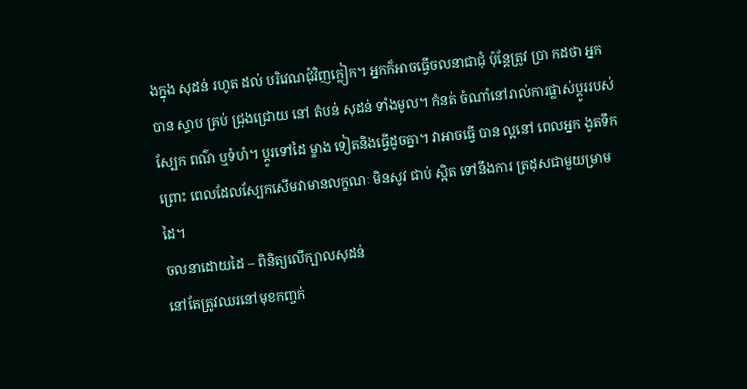ងក្នុង សុដន់ រហូត ដល់ បរិវេណជុំវិញក្លៀក។ អ្នកក៏អាចធ្វើចលនាជាជុំ ប៉ុន្ដែត្រូវ ប្រា កដថា អ្នក បាន ស្ទាប គ្រប់ ជ្រុងជ្រោយ នៅ តំបន់ សុដន់ ទាំងមូល។ កំនត់ ចំណាំនៅរាល់ការផ្លាស់ប្ដូររបស់ស្បែក ពណ៌ ឬទំហំ។ ប្ដូរទៅដៃ ម្ខាង ទៀតនិងធ្វើដូចគ្នា។ វាអាចធ្វើ បាន ល្អនៅ ពេលអ្នក ងូតទឹក ព្រោះ ពេលដែលស្បែកសើមវាមានលក្ខណៈ មិនសូវ ជាប់ ស្អិត ទៅនឹងការ ត្រដុសជាមួយម្រាមដៃ។
ចលនាដោយដៃ – ពិនិត្យលើក្បាលសុដន់
នៅតែត្រូវឈរនៅមុខកពា្ចក់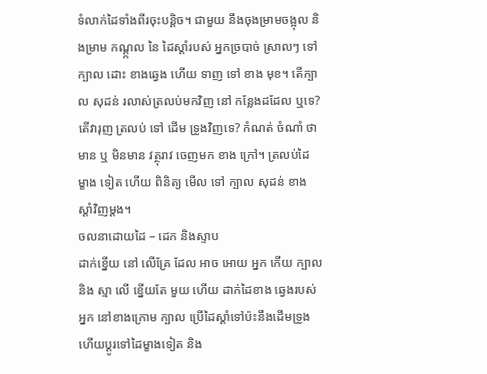ទំលាក់ដៃទាំងពីរចុះបន្ដិច។ ជាមួយ នឹងចុងម្រាមចង្អុល និងម្រាម កណ្ដ្កល នៃ ដៃស្ដាំរបស់ អ្នកច្របាច់ ស្រាលៗ ទៅក្បាល ដោះ ខាងឆេ្វង ហើយ ទាញ ទៅ ខាង មុខ។ តើក្បាល សុដន់ រលាស់ត្រលប់មកវិញ នៅ កន្លែងដដែល ឬទេ? តើវារុញ ត្រលប់ ទៅ ដើម ទ្រូងវិញទេ? កំណត់ ចំណាំ ថា មាន ឬ មិនមាន វត្ថុរាវ ចេញមក ខាង ក្រៅ។ ត្រលប់ដៃ ម្ខាង ទៀត ហើយ ពិនិត្យ មើល ទៅ ក្បាល សុដន់ ខាង ស្ដាំវិញម្ដង។
ចលនាដោយដៃ – ដេក និងស្ទាប
ដាក់ខ្នើយ នៅ លើគ្រែ ដែល អាច អោយ អ្នក កើយ ក្បាល និង ស្មា លើ ខ្នើយតែ មួយ ហើយ ដាក់ដៃខាង ឆេ្វងរបស់អ្នក នៅខាងក្រោម ក្បាល ប្រើដៃស្ដាំទៅប៉ះនឹងដើមទ្រូងហើយប្ដូរទៅដៃម្ខាងទៀត និង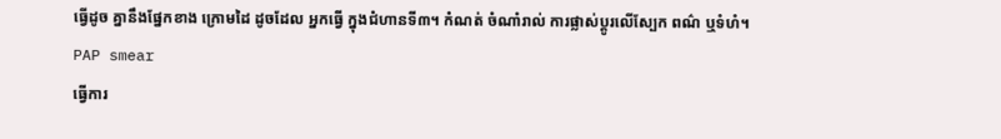ធ្វើដូច គ្នានឹងផ្នែកខាង ក្រោមដៃ ដូចដែល អ្នកធ្វើ ក្នុងជំហានទី៣។ កំណត់ ចំណាំរាល់ ការផ្លាស់ប្ដូរលើស្បែក ពណ៌ ឬទំហំ។
PAP smear
ធ្វើការ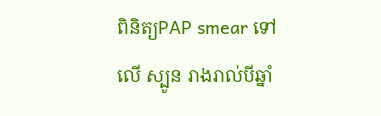ពិនិត្យPAP smear ទៅ លើ ស្បូន រាងរាល់បីឆ្នាំ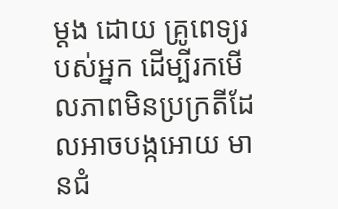ម្ដង ដោយ គ្រូពេទ្យរបស់អ្នក ដើម្បីរកមើលភាពមិនប្រក្រតីដែលអាចបង្កអោយ មានជំ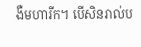ងឺមហារីក។ បើសិនរាល់ប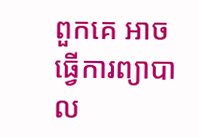ពួកគេ អាចធ្វើការព្យាបាល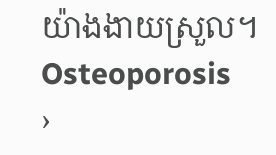យ៉ាងងាយស្រួល។
Osteoporosis
›